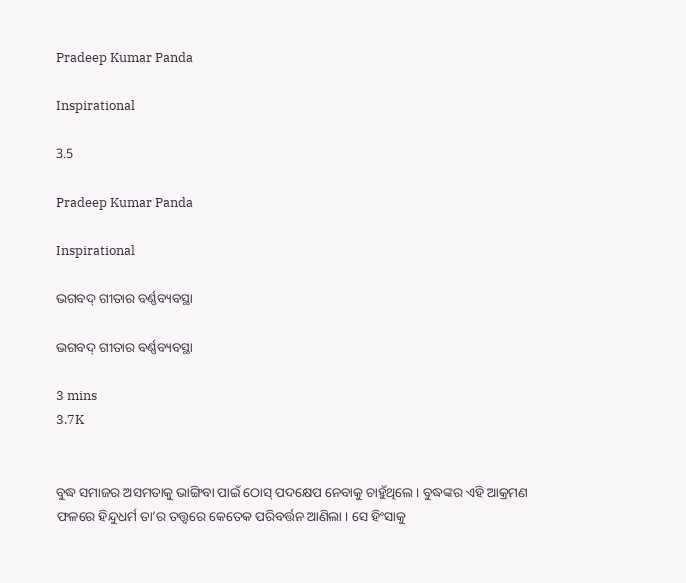Pradeep Kumar Panda

Inspirational

3.5

Pradeep Kumar Panda

Inspirational

ଭଗବଦ୍ ଗୀତାର ବର୍ଣ୍ଣବ୍ୟବସ୍ଥା

ଭଗବଦ୍ ଗୀତାର ବର୍ଣ୍ଣବ୍ୟବସ୍ଥା

3 mins
3.7K


ବୁଦ୍ଧ ସମାଜର ଅସମତାକୁ ଭାଙ୍ଗିବା ପାଇଁ ଠୋସ୍ ପଦକ୍ଷେପ ନେବାକୁ ଚାହୁଁଥିଲେ । ବୁଦ୍ଧଙ୍କର ଏହି ଆକ୍ରମଣ ଫଳରେ ହିନ୍ଦୁଧର୍ମ ତା’ର ତତ୍ତ୍ୱରେ କେତେକ ପରିବର୍ତ୍ତନ ଆଣିଲା । ସେ ହିଂସାକୁ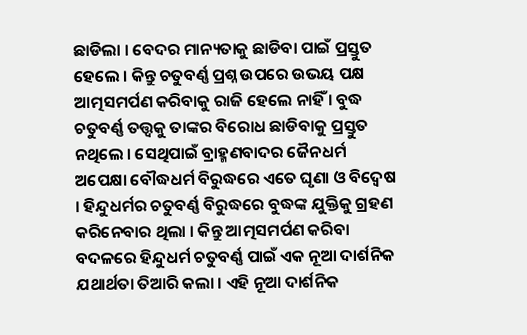ଛାଡିଲା । ବେଦର ମାନ୍ୟତାକୁ ଛାଡିବା ପାଇଁ ପ୍ରସ୍ତୁତ ହେଲେ । କିନ୍ତୁ ଚତୁବର୍ଣ୍ଣ ପ୍ରଶ୍ନ ଉପରେ ଉଭୟ ପକ୍ଷ ଆତ୍ମସମର୍ପଣ କରିବାକୁ ରାଜି ହେଲେ ନାହିଁ । ବୁଦ୍ଧ ଚତୁବର୍ଣ୍ଣ ତତ୍ତ୍ୱକୁ ତାଙ୍କର ବିରୋଧ ଛାଡିବାକୁ ପ୍ରସ୍ତୁତ ନଥିଲେ । ସେଥିପାଇଁ ବ୍ରାହ୍ମଣବାଦର ଜୈନଧର୍ମ ଅପେକ୍ଷା ବୌଦ୍ଧଧର୍ମ ବିରୁଦ୍ଧରେ ଏତେ ଘୃଣା ଓ ବିଦ୍ୱେଷ । ହିନ୍ଦୁଧର୍ମର ଚତୁବର୍ଣ୍ଣ ବିରୁଦ୍ଧରେ ବୁଦ୍ଧଙ୍କ ଯୁକ୍ତିକୁ ଗ୍ରହଣ କରିନେବାର ଥିଲା । କିନ୍ତୁ ଆତ୍ମସମର୍ପଣ କରିବା ବଦଳରେ ହିନ୍ଦୁଧର୍ମ ଚତୁବର୍ଣ୍ଣ ପାଇଁ ଏକ ନୂଆ ଦାର୍ଶନିକ ଯଥାର୍ଥତା ତିଆରି କଲା । ଏହି ନୂଆ ଦାର୍ଶନିକ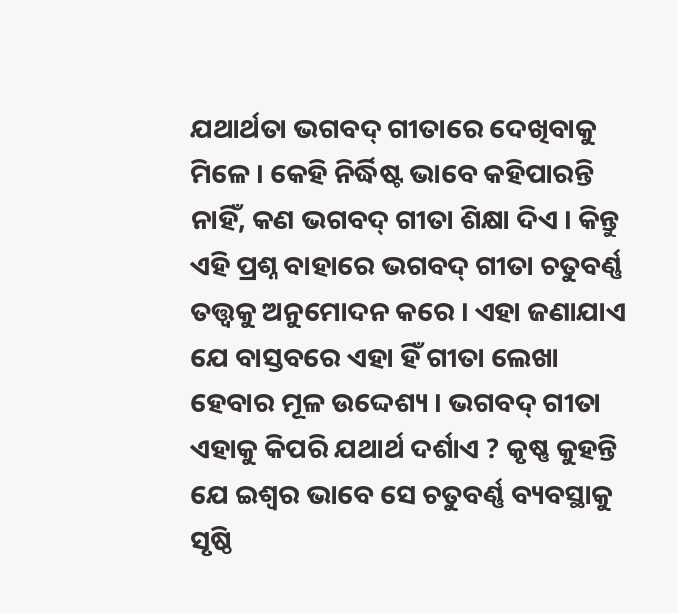ଯଥାର୍ଥତା ଭଗବଦ୍ ଗୀତାରେ ଦେଖିବାକୁ ମିଳେ । କେହି ନିର୍ଦ୍ଧିଷ୍ଟ ଭାବେ କହିପାରନ୍ତି ନାହିଁ, କଣ ଭଗବଦ୍ ଗୀତା ଶିକ୍ଷା ଦିଏ । କିନ୍ତୁ ଏହି ପ୍ରଶ୍ନ ବାହାରେ ଭଗବଦ୍ ଗୀତା ଚତୁବର୍ଣ୍ଣ ତତ୍ତ୍ୱକୁ ଅନୁମୋଦନ କରେ । ଏହା ଜଣାଯାଏ ଯେ ବାସ୍ତବରେ ଏହା ହିଁ ଗୀତା ଲେଖା ହେବାର ମୂଳ ଉଦ୍ଦେଶ୍ୟ । ଭଗବଦ୍ ଗୀତା ଏହାକୁ କିପରି ଯଥାର୍ଥ ଦର୍ଶାଏ ? କୃଷ୍ଣ କୁହନ୍ତି ଯେ ଇଶ୍ୱର ଭାବେ ସେ ଚତୁବର୍ଣ୍ଣ ବ୍ୟବସ୍ଥାକୁ ସୃଷ୍ଠି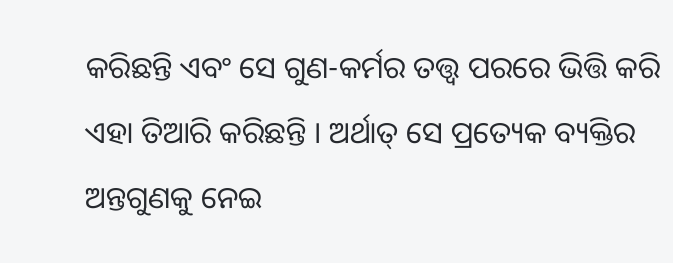କରିଛନ୍ତି ଏବଂ ସେ ଗୁଣ-କର୍ମର ତତ୍ତ୍ୱ ପରରେ ଭିତ୍ତି କରି ଏହା ତିଆରି କରିଛନ୍ତି । ଅର୍ଥାତ୍ ସେ ପ୍ରତ୍ୟେକ ବ୍ୟକ୍ତିର ଅନ୍ତଗୁଣକୁ ନେଇ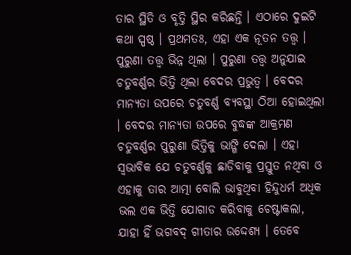ତାର ସ୍ଥିତି ଓ ବୃତ୍ତି ସ୍ଥିର କରିଛନ୍ତି । ଏଠାରେ ଦୁଇଟି କଥା ସ୍ପଷ୍ଠ । ପ୍ରଥମତଃ, ଏହା ଏକ ନୂତନ ତତ୍ତ୍ୱ । ପୁରୁଣା ତତ୍ତ୍ୱ ଭିନ୍ନ ଥିଲା । ପୁରୁଣା ତତ୍ତ୍ୱ ଅନୁଯାଇ ଚତୁବର୍ଣ୍ଣର ଭିତ୍ତି ଥିଲା ବେଦର ପ୍ରଭୁତ୍ୱ । ବେଦର ମାନ୍ୟତା ଉପରେ ଚତୁବର୍ଣ୍ଣ ବ୍ୟବସ୍ଥା ଠିଆ ହୋଇଥିଲା । ବେଦର ମାନ୍ୟତା ଉପରେ ବୁଦ୍ଧଙ୍କ ଆକ୍ରମଣ ଚତୁବର୍ଣ୍ଣର ପୁରୁଣା ଭିତ୍ତିକୁ ଭାଙ୍ଗି ଦେଲା । ଏହା ସ୍ୱଭାବିକ ଯେ ଚତୁବର୍ଣ୍ଣକୁ ଛାଡିବାକୁ ପ୍ରସ୍ତୁତ ନଥିବା ଓ ଏହାକୁ ତାର ଆତ୍ମା ବୋଲି ଭାବୁଥିବା ହିନ୍ଦୁଧର୍ମ ଅଧିକ ଭଲ ଏକ ଭିତ୍ତି ଯୋଗାଡ କରିବାକୁ ଚେଷ୍ଟାକଲା, ଯାହା ହିଁ ଭଗବଦ୍ ଗୀତାର ଉଦ୍ଦେଶ୍ୟ । ତେବେ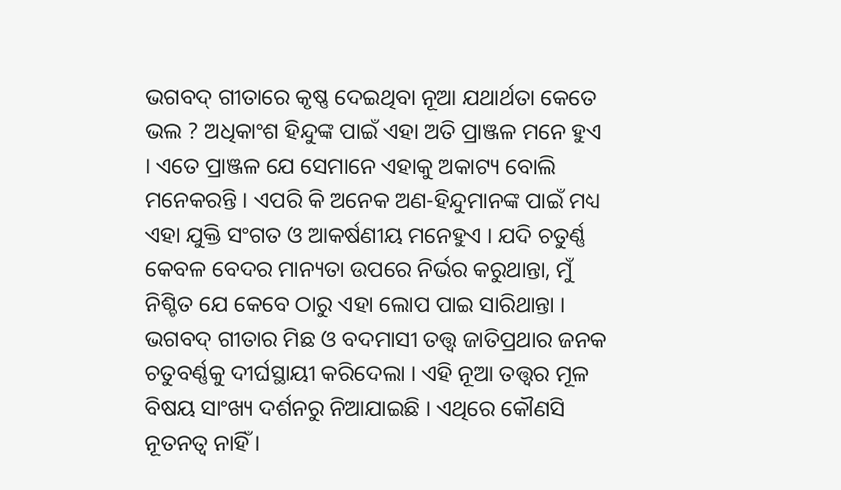ଭଗବଦ୍ ଗୀତାରେ କୃଷ୍ଣ ଦେଇଥିବା ନୂଆ ଯଥାର୍ଥତା କେତେ ଭଲ ? ଅଧିକାଂଶ ହିନ୍ଦୁଙ୍କ ପାଇଁ ଏହା ଅତି ପ୍ରାଞ୍ଜଳ ମନେ ହୁଏ । ଏତେ ପ୍ରାଞ୍ଜଳ ଯେ ସେମାନେ ଏହାକୁ ଅକାଟ୍ୟ ବୋଲି ମନେକରନ୍ତି । ଏପରି କି ଅନେକ ଅଣ-ହିନ୍ଦୁମାନଙ୍କ ପାଇଁ ମଧ୍ୟ ଏହା ଯୁକ୍ତି ସଂଗତ ଓ ଆକର୍ଷଣୀୟ ମନେହୁଏ । ଯଦି ଚତୁର୍ଣ୍ଣ କେବଳ ବେଦର ମାନ୍ୟତା ଉପରେ ନିର୍ଭର କରୁଥାନ୍ତା, ମୁଁ ନିଶ୍ଚିତ ଯେ କେବେ ଠାରୁ ଏହା ଲୋପ ପାଇ ସାରିଥାନ୍ତା । ଭଗବଦ୍ ଗୀତାର ମିଛ ଓ ବଦମାସୀ ତତ୍ତ୍ୱ ଜାତିପ୍ରଥାର ଜନକ ଚତୁବର୍ଣ୍ଣକୁ ଦୀର୍ଘସ୍ଥାୟୀ କରିଦେଲା । ଏହି ନୂଆ ତତ୍ତ୍ୱର ମୂଳ ବିଷୟ ସାଂଖ୍ୟ ଦର୍ଶନରୁ ନିଆଯାଇଛି । ଏଥିରେ କୌଣସି ନୂତନତ୍ୱ ନାହିଁ ।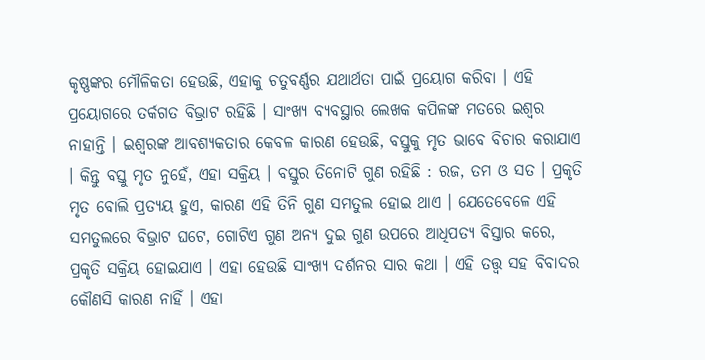କୃଷ୍ଣଙ୍କର ମୌଳିକତା ହେଉଛି, ଏହାକୁ ଚତୁବର୍ଣ୍ଣର ଯଥାର୍ଥତା ପାଇଁ ପ୍ରୟୋଗ କରିବା । ଏହି ପ୍ରୟୋଗରେ ତର୍କଗତ ବିଭ୍ରାଟ ରହିଛି । ସାଂଖ୍ୟ ବ୍ୟବସ୍ଥାର ଲେଖକ କପିଳଙ୍କ ମତରେ ଇଶ୍ୱର ନାହାନ୍ତି । ଇଶ୍ୱରଙ୍କ ଆବଶ୍ୟକତାର କେବଳ କାରଣ ହେଉଛି, ବସ୍ତୁକୁ ମୃତ ଭାବେ ବିଚାର କରାଯାଏ । କିନ୍ତୁ ବସ୍ତୁ ମୃତ ନୁହେଁ, ଏହା ସକ୍ରିୟ । ବସ୍ତୁର ତିନୋଟି ଗୁଣ ରହିଛି : ରଜ, ତମ ଓ ସତ । ପ୍ରକୃତି ମୃତ ବୋଲି ପ୍ରତ୍ୟୟ ହୁଏ, କାରଣ ଏହି ତିନି ଗୁଣ ସମତୁଲ ହୋଇ ଥାଏ । ଯେତେବେଳେ ଏହି ସମତୁଲରେ ବିଭ୍ରାଟ ଘଟେ, ଗୋଟିଏ ଗୁଣ ଅନ୍ୟ ଦୁଇ ଗୁଣ ଉପରେ ଆଧିପତ୍ୟ ବିସ୍ତାର କରେ, ପ୍ରକୃତି ସକ୍ରିୟ ହୋଇଯାଏ । ଏହା ହେଉଛି ସାଂଖ୍ୟ ଦର୍ଶନର ସାର କଥା । ଏହି ତତ୍ତ୍ୱ ସହ ବିବାଦର କୌଣସି କାରଣ ନାହିଁ । ଏହା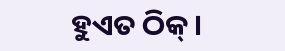ହୁଏତ ଠିକ୍ ।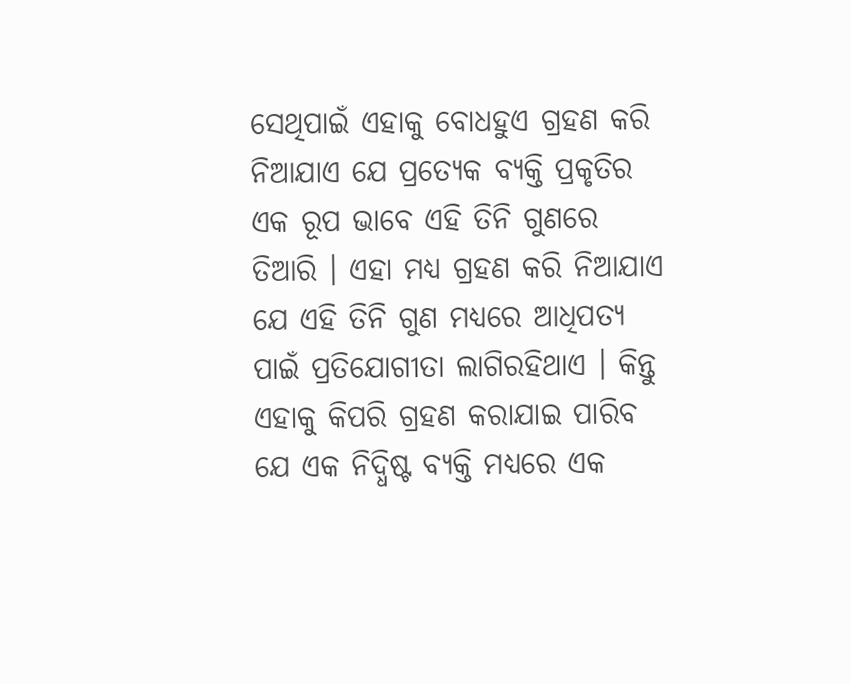ସେଥିପାଇଁ ଏହାକୁ ବୋଧହୁଏ ଗ୍ରହଣ କରି ନିଆଯାଏ ଯେ ପ୍ରତ୍ୟେକ ବ୍ୟକ୍ତି ପ୍ରକୃତିର ଏକ ରୂପ ଭାବେ ଏହି ତିନି ଗୁଣରେ ତିଆରି । ଏହା ମଧ୍ୟ ଗ୍ରହଣ କରି ନିଆଯାଏ ଯେ ଏହି ତିନି ଗୁଣ ମଧ୍ୟରେ ଆଧିପତ୍ୟ ପାଇଁ ପ୍ରତିଯୋଗୀତା ଲାଗିରହିଥାଏ । କିନ୍ତୁ ଏହାକୁ କିପରି ଗ୍ରହଣ କରାଯାଇ ପାରିବ ଯେ ଏକ ନିଦ୍ଧିଷ୍ଟ ବ୍ୟକ୍ତି ମଧ୍ୟରେ ଏକ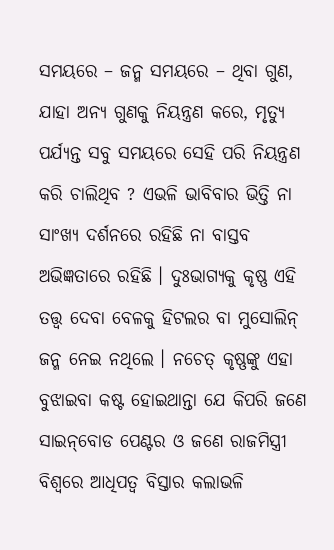ସମୟରେ – ଜନ୍ମ ସମୟରେ – ଥିବା ଗୁଣ, ଯାହା ଅନ୍ୟ ଗୁଣକୁ ନିୟନ୍ତ୍ରଣ କରେ, ମୃତ୍ୟୁ ପର୍ଯ୍ୟନ୍ତ ସବୁ ସମୟରେ ସେହି ପରି ନିୟନ୍ତ୍ରଣ କରି ଚାଲିଥିବ ? ଏଭଳି ଭାବିବାର ଭିତ୍ତି ନା ସାଂଖ୍ୟ ଦର୍ଶନରେ ରହିଛି ନା ବାସ୍ତବ ଅଭିଜ୍ଞତାରେ ରହିଛି । ଦୁଃଭାଗ୍ୟକୁ କୃଷ୍ଣ ଏହି ତତ୍ତ୍ୱ ଦେବା ବେଳକୁ ହିଟଲର ବା ମୁସୋଲିନ୍ ଜନ୍ମ ନେଇ ନଥିଲେ । ନଚେତ୍ କୃଷ୍ଣଙ୍କୁ ଏହା ବୁଝାଇବା କଷ୍ଟ ହୋଇଥାନ୍ତା ଯେ କିପରି ଜଣେ ସାଇନ୍‌ବୋଡ ପେଣ୍ଟର ଓ ଜଣେ ରାଜମିସ୍ତ୍ରୀ ବିଶ୍ୱରେ ଆଧିପତ୍ୱ ବିସ୍ତାର କଲାଭଳି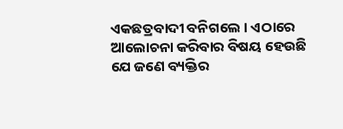ଏକଛତ୍ରବାଦୀ ବନିଗଲେ । ଏଠାରେ ଆଲୋଚନା କରିବାର ବିଷୟ ହେଉଛି ଯେ ଜଣେ ବ୍ୟକ୍ତିର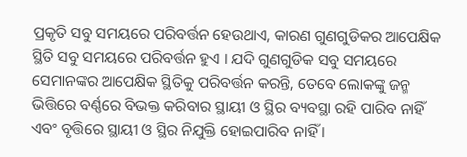ପ୍ରକୃତି ସବୁ ସମୟରେ ପରିବର୍ତ୍ତନ ହେଉଥାଏ, କାରଣ ଗୁଣଗୁଡିକର ଆପେକ୍ଷିକ ସ୍ଥିତି ସବୁ ସମୟରେ ପରିବର୍ତ୍ତନ ହୁଏ । ଯଦି ଗୁଣଗୁଡିକ ସବୁ ସମୟରେ ସେମାନଙ୍କର ଆପେକ୍ଷିକ ସ୍ଥିତିକୁ ପରିବର୍ତ୍ତନ କରନ୍ତି, ତେବେ ଲୋକଙ୍କୁ ଜନ୍ମ ଭିତ୍ତିରେ ବର୍ଣ୍ଣରେ ବିଭକ୍ତ କରିବାର ସ୍ଥାୟୀ ଓ ସ୍ଥିର ବ୍ୟବସ୍ଥା ରହି ପାରିବ ନାହିଁ ଏବଂ ବୃତ୍ତିରେ ସ୍ଥାୟୀ ଓ ସ୍ଥିର ନିଯୁକ୍ତି ହୋଇପାରିବ ନାହିଁ ।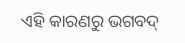ଏହି କାରଣରୁ ଭଗବଦ୍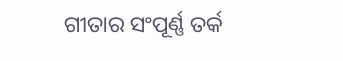ଗୀତାର ସଂପୂର୍ଣ୍ଣ ତର୍କ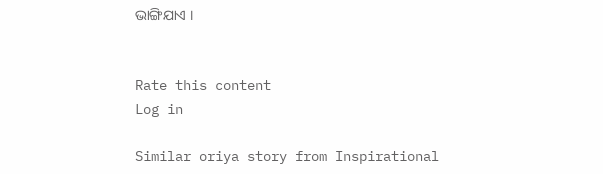ଭାଙ୍ଗିଯାଏ ।


Rate this content
Log in

Similar oriya story from Inspirational